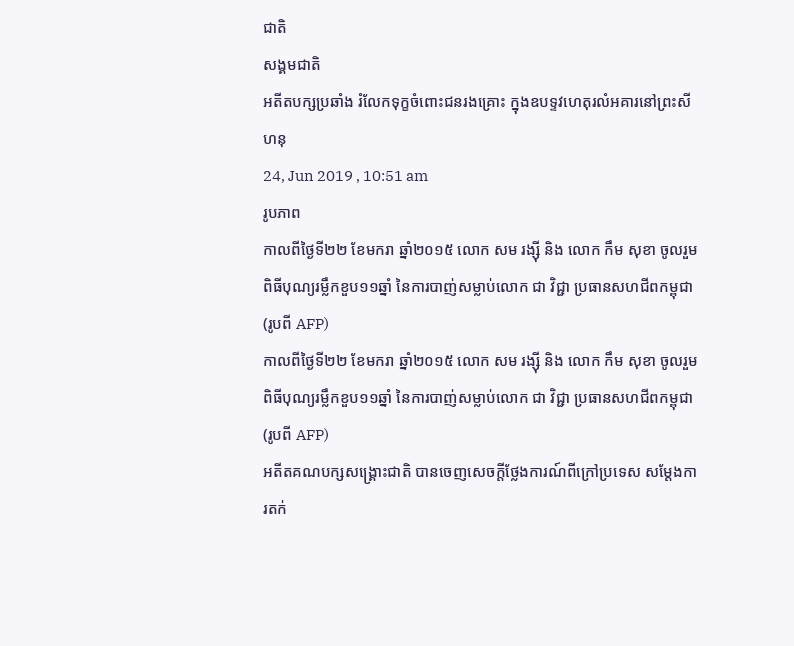ជាតិ
សង្គមជាតិ
អតីតបក្សប្រឆាំង រំលែកទុក្ខចំពោះជនរងគ្រោះ ក្នុងឧបទ្ទវហេតុរលំអគារនៅព្រះសីហនុ
24, Jun 2019 , 10:51 am
រូបភាព
កាលពីថ្ងៃទី២២ ខែមករា ឆ្នាំ២០១៥ លោក សម រង្ស៊ី និង លោក កឹម សុខា ចូលរួមពិធីបុណ្យរម្លឹកខួប១១ឆ្នាំ នៃការបាញ់សម្លាប់លោក ជា វិជ្ជា ប្រធានសហជីពកម្ពុជា (រូបពី AFP)
កាលពីថ្ងៃទី២២ ខែមករា ឆ្នាំ២០១៥ លោក សម រង្ស៊ី និង លោក កឹម សុខា ចូលរួមពិធីបុណ្យរម្លឹកខួប១១ឆ្នាំ នៃការបាញ់សម្លាប់លោក ជា វិជ្ជា ប្រធានសហជីពកម្ពុជា (រូបពី AFP)
អតីតគណបក្សសង្គ្រោះជាតិ បានចេញសេចក្តីថ្លែងការណ៍ពីក្រៅប្រទេស សម្តែងការតក់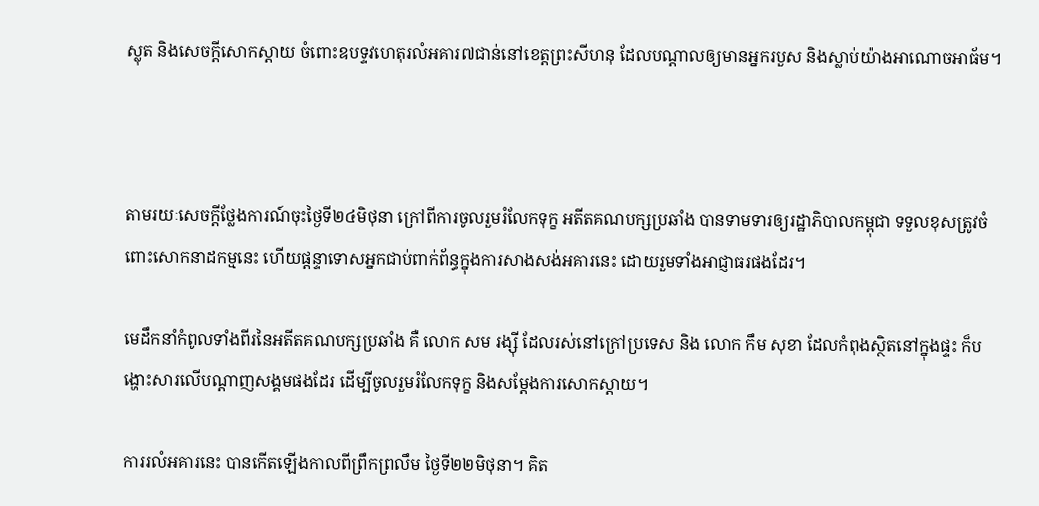ស្លុត និងសេចក្តីសោកស្តាយ ចំពោះឧបទ្ទវហេតុរលំអគារ៧ជាន់នៅខេត្តព្រះសីហនុ ដែលបណ្តាលឲ្យមានអ្នករបួស និងស្លាប់យ៉ាងអាណោចអាធ័ម។



តាមរយៈសេចក្តីថ្លែងការណ៍ចុះថ្ងៃទី២៤មិថុនា ក្រៅពីការចូលរួមរំលែកទុក្ខ អតីតគណបក្សប្រឆាំង បានទាមទារឲ្យរដ្ឋាភិបាលកម្ពុជា ទទួលខុសត្រូវចំពោះសោកនាដកម្មនេះ ហើយផ្តន្ទាទោសអ្នកជាប់ពាក់ព័ន្ធក្នុងការសាងសង់អគារនេះ ដោយរួមទាំងអាជ្ញាធរផងដែរ។

មេដឹកនាំកំពូលទាំងពីរនៃអតីតគណបក្សប្រឆាំង គឺ លោក សម រង្ស៊ី ដែលរស់នៅក្រៅប្រទេស និង លោក កឹម សុខា ដែលកំពុងស្ថិតនៅក្នុងផ្ទះ ក៏បង្ហោះសារលើបណ្តាញសង្គមផងដែរ ដើម្បីចូលរួមរំលែកទុក្ខ និងសម្តែងការសោកស្តាយ។

ការរលំអគារនេះ បានកើតឡើងកាលពីព្រឹកព្រលឹម ថ្ងៃទី២២មិថុនា។ គិត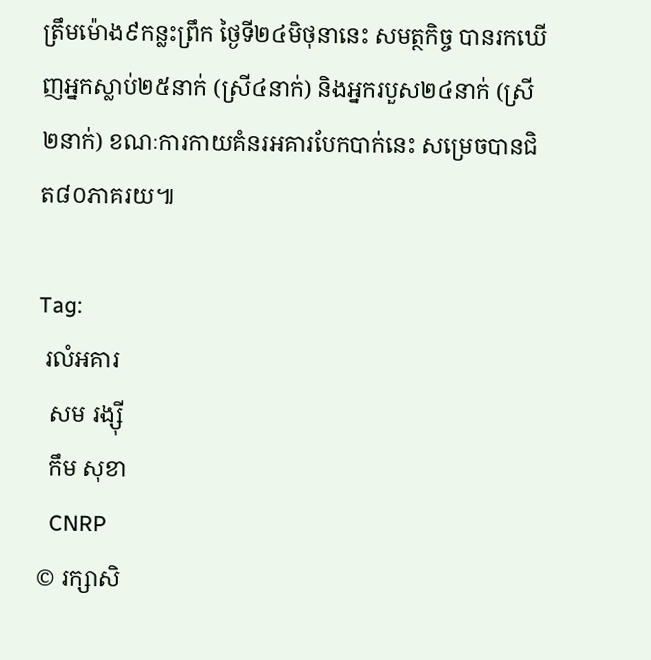ត្រឹមម៉ោង៩កន្លះព្រឹក ថ្ងៃទី២៤មិថុនានេះ សមត្ថកិច្ច បានរកឃើញអ្នកស្លាប់២៥នាក់ (ស្រី៤នាក់) និងអ្នករបួស២៤នាក់ (ស្រី២នាក់) ខណៈការកាយគំនរអគារបែកបាក់នេះ សម្រេចបានជិត៨០ភាគរយ៕

Tag:
 រលំអគារ
  សម រង្ស៊ី
  កឹម សុខា
  CNRP
© រក្សាសិ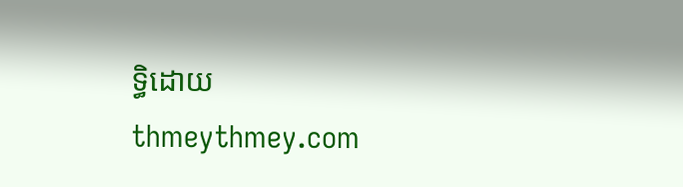ទ្ធិដោយ thmeythmey.com